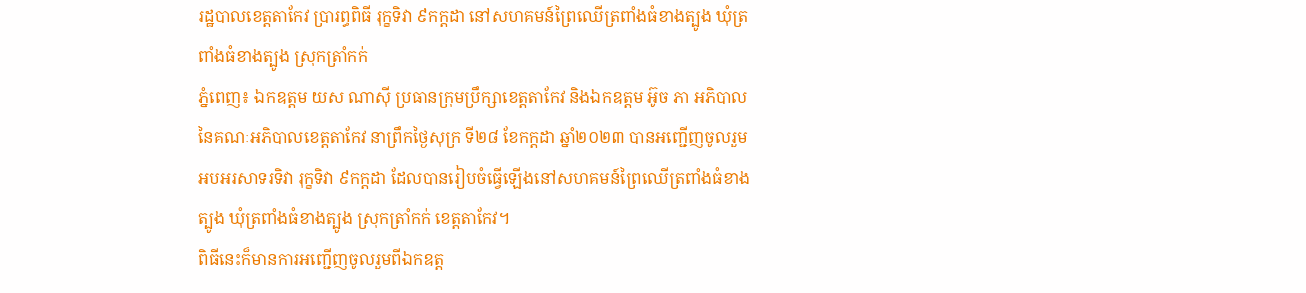រដ្ឋបាលខេត្តតាកែវ ប្រារព្ធពិធី រុក្ខទិវា ៩កក្ដដា នៅសហគមន៍ព្រៃឈើត្រពាំងធំខាងត្បូង ឃុំត្រពាំងធំខាងត្បូង ស្រុកត្រាំកក់
ភ្នំពេញ៖ ឯកឧត្តម យស ណាស៊ី ប្រធានក្រុមប្រឹក្សាខេត្តតាកែវ និងឯកឧត្តម អ៊ូច ភា អភិបាល នៃគណៈអភិបាលខេត្តតាកែវ នាព្រឹកថ្ងៃសុក្រ ទី២៨ ខែកក្ដដា ឆ្នាំ២០២៣ បានអញ្ជើញចូលរួមអបអរសាទរទិវា រុក្ខទិវា ៩កក្ដដា ដែលបានរៀបចំធ្វើឡើងនៅសហគមន៍ព្រៃឈើត្រពាំងធំខាងត្បូង ឃុំត្រពាំងធំខាងត្បូង ស្រុកត្រាំកក់ ខេត្តតាកែវ។
ពិធីនេះក៏មានការអញ្ជើញចូលរួមពីឯកឧត្ត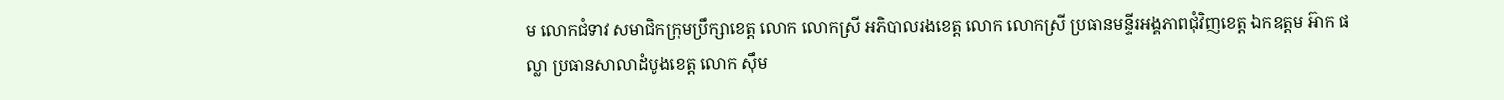ម លោកជំទាវ សមាជិកក្រុមប្រឹក្សាខេត្ត លោក លោកស្រី អភិបាលរងខេត្ត លោក លោកស្រី ប្រធានមន្ទីរអង្គភាពជុំវិញខេត្ត ឯកឧត្តម អ៊ាក ផល្លា ប្រធានសាលាដំបូងខេត្ត លោក ស៊ឹម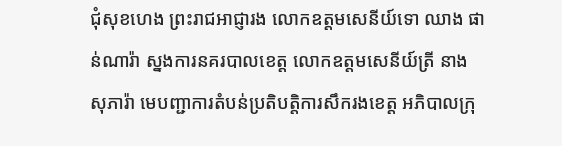ជុំសុខហេង ព្រះរាជអាជ្ញារង លោកឧត្តមសេនីយ៍ទោ ឈាង ផាន់ណារ៉ា ស្នងការនគរបាលខេត្ត លោកឧត្តមសេនីយ៍ត្រី នាង សុភារ៉ា មេបញ្ជាការតំបន់ប្រតិបត្តិការសឹករងខេត្ត អភិបាលក្រុ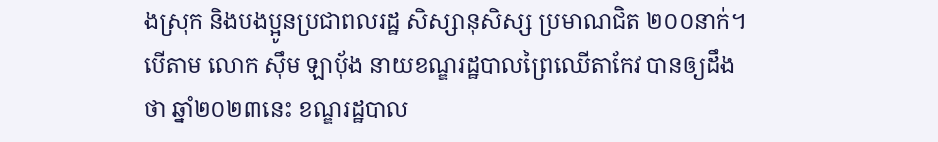ងស្រុក និងបងប្អូនប្រជាពលរដ្ឋ សិស្សានុសិស្ស ប្រមាណជិត ២០០នាក់។
បើតាម លោក ស៊ឹម ឡាបុ័ង នាយខណ្ឌរដ្ឋបាលព្រៃឈើតាកែវ បានឲ្យដឹងថា ឆ្នាំ២០២៣នេះ ខណ្ឌរដ្ឋបាល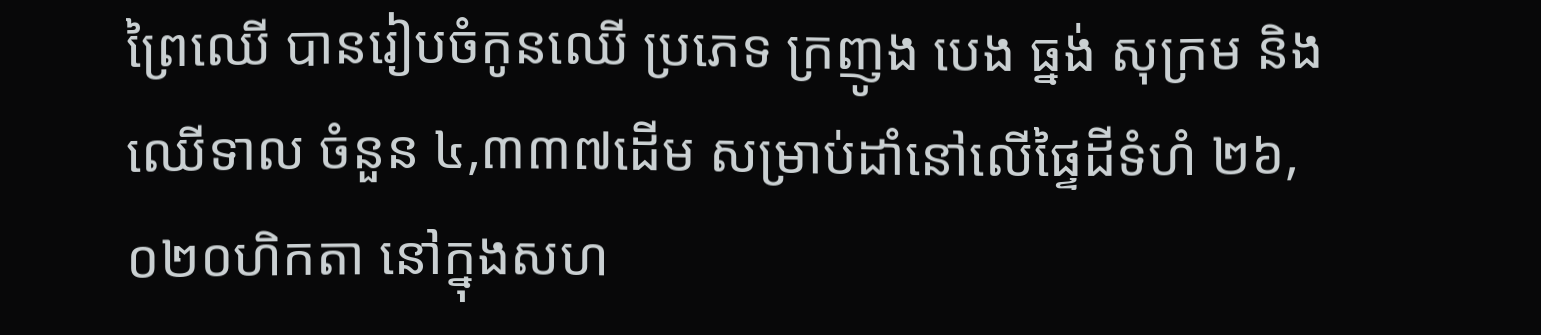ព្រៃឈើ បានរៀបចំកូនឈើ ប្រភេទ ក្រញូង បេង ធ្នង់ សុក្រម និងឈើទាល ចំនួន ៤,៣៣៧ដើម សម្រាប់ដាំនៅលើផ្ទៃដីទំហំ ២៦,០២០ហិកតា នៅក្នុងសហ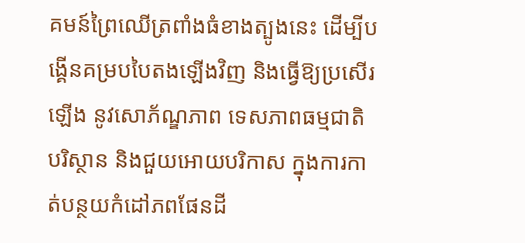គមន៍ព្រៃឈើត្រពាំងធំខាងត្បូងនេះ ដើម្បីបង្គើនគម្របបៃតងឡើងវិញ និងធ្វើឱ្យប្រសើរឡើង នូវសោភ័ណ្ឌភាព ទេសភាពធម្មជាតិ បរិស្ថាន និងជួយអោយបរិកាស ក្នុងការកាត់បន្ថយកំដៅភពផែនដី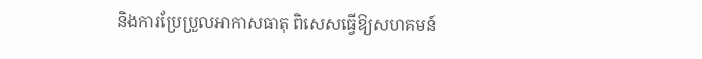និងការប្រែប្រួលអាកាសធាតុ ពិសេសធ្វើឱ្យសហគមន៍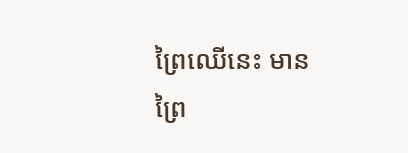ព្រៃឈើនេះ មានព្រៃ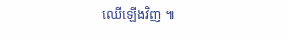ឈើឡើងវិញ ៕